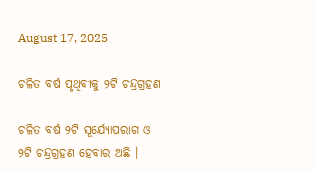August 17, 2025

ଚଳିତ ବର୍ଷ ପୃଥିବୀକୁ ୨ଟି ଚନ୍ଦ୍ରଗ୍ରହଣ

ଚଳିତ ବର୍ଷ ୨ଟି ସୂର୍ଯ୍ୟୋପରାଗ ଓ ୨ଟି ଚନ୍ଦ୍ରଗ୍ରହଣ ହେବାର ଅଛି ।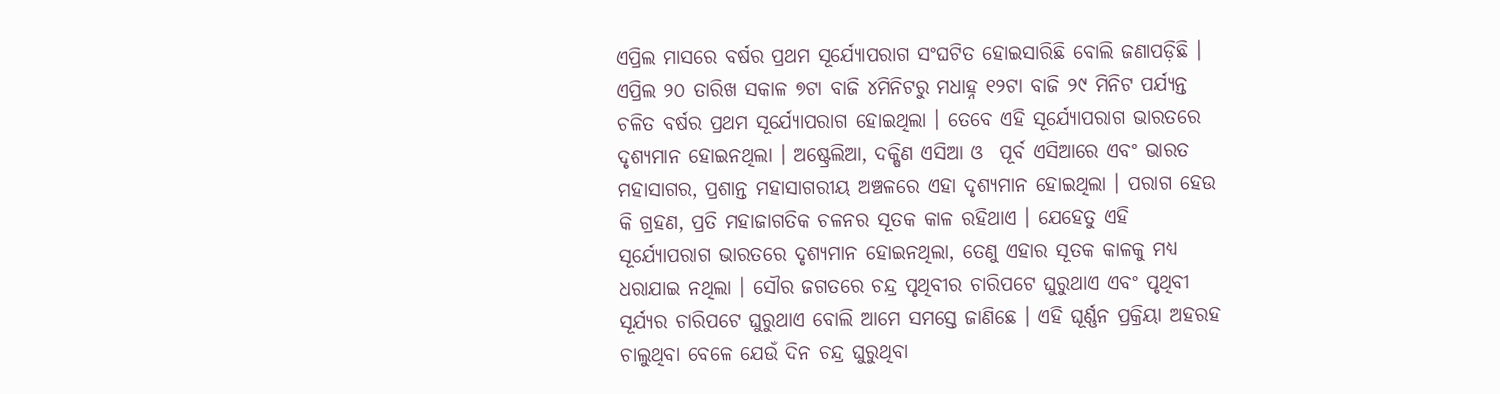ଏପ୍ରିଲ ମାସରେ ବର୍ଷର ପ୍ରଥମ ସୂର୍ଯ୍ୟୋପରାଗ ସଂଘଟିତ ହୋଇସାରିଛି ବୋଲି ଜଣାପଡ଼ିଛି । ଏପ୍ରିଲ ୨୦ ତାରିଖ‌ ସକାଳ ୭ଟା ବାଜି ୪ମିନିଟରୁ ମଧାହ୍ନ ୧୨ଟା ବାଜି ୨୯ ମିନିଟ ପର୍ଯ୍ୟନ୍ତ ଚଳିତ ବର୍ଷର ପ୍ରଥମ ସୂର୍ଯ୍ୟୋପରାଗ ହୋଇଥିଲା । ତେବେ ଏହି ସୂର୍ଯ୍ୟୋପରାଗ ଭାରତରେ ଦୃଶ୍ୟମାନ ହୋଇନଥିଲା । ଅଷ୍ଟ୍ରେଲିଆ, ଦକ୍ଷିଣ ଏସିଆ ଓ  ପୂର୍ବ ଏସିଆରେ ଏବଂ ଭାରତ ମହାସାଗର, ପ୍ରଶାନ୍ତ ମହାସାଗରୀୟ ଅଞ୍ଚଳରେ ଏହା ଦୃଶ୍ୟମାନ ହୋଇଥିଲା । ପରାଗ ହେଉ କି ଗ୍ରହଣ, ପ୍ରତି ମହାଜାଗତିକ ଚଳନର ସୂତକ କାଳ ରହିଥ‌ାଏ । ଯେହେତୁ ଏହି ସୂର୍ଯ୍ୟୋପରାଗ ଭାରତରେ ଦୃଶ୍ୟମାନ ହୋଇନଥିଲା, ତେଣୁ ଏହାର ସୂତକ କାଳକୁ ମଧ୍ୟ ଧରାଯାଇ ନଥିଲା । ସୌର ଜଗତରେ ଚନ୍ଦ୍ର ପୃଥିବୀର ଚାରିପଟେ ଘୁରୁଥାଏ ଏବଂ ପୃଥିବୀ ସୂର୍ଯ୍ୟର ଚାରିପଟେ ଘୁରୁଥାଏ ବୋଲି ଆମେ ସମସ୍ତେ ଜାଣିଛେ । ଏହି ଘୂର୍ଣ୍ଣନ ପ୍ରକ୍ରିୟା ଅହରହ ଚାଲୁଥିବା ବେଳେ ଯେଉଁ ଦିନ ଚନ୍ଦ୍ର ଘୁରୁଥିବା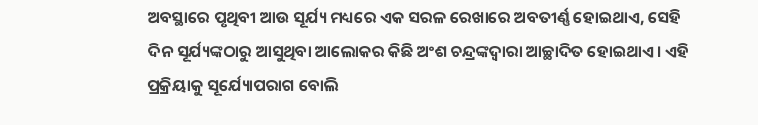ଅବସ୍ଥାରେ ପୃଥିବୀ ଆଉ ସୂର୍ଯ୍ୟ ମଧ୍ୟରେ ଏକ ସରଳ ରେଖାରେ ଅବତୀର୍ଣ୍ଣ ହୋଇଥ‌ାଏ, ସେହି ଦିନ ସୂର୍ଯ୍ୟଙ୍କଠାରୁ ଆସୁଥିବା ଆଲୋକର କିଛି ଅଂଶ ଚନ୍ଦ୍ରଙ୍କଦ୍ୱାରା ଆଚ୍ଛାଦିତ ହୋଇଥାଏ। ଏହି ପ୍ରକ୍ରିୟାକୁ ସୂର୍ଯ୍ୟୋପରାଗ ବୋଲି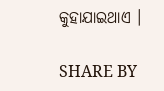କୁହାଯାଇଥାଏ ।

SHARE BY